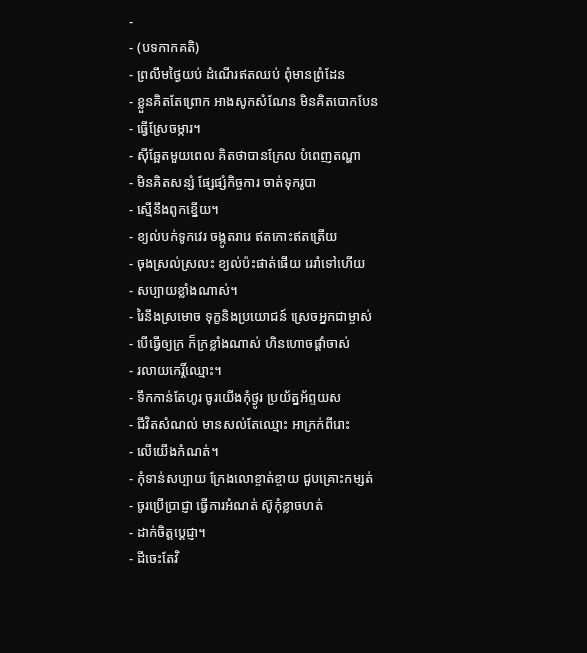-
- (បទកាកគតិ)
- ព្រលឹមថ្ងៃយប់ ដំណើរឥតឈប់ ពុំមានព្រំដែន
- ខ្លួនគិតតែព្រោក អាងសូកសំណែន មិនគិតបោកបែន
- ធ្វើស្រែចម្ការ។
- ស៊ីឆ្អែតមួយពេល គិតថាបានក្រែល បំពេញតណ្ហា
- មិនគិតសន្សំ ផ្សែផ្សំកិច្ចការ ចាត់ទុករូបា
- ស្មើនឹងពូកខ្នើយ។
- ខ្យល់បក់ទូកវេរ ចង្កូតរារេ ឥតកោះឥតត្រើយ
- ចុងស្រល់ស្រលះ ខ្យល់ប៉ះផាត់ផើយ រេរាំទៅហើយ
- សប្បាយខ្លាំងណាស់។
- រៃនឹងស្រមោច ទុក្ខនិងប្រយោជន៍ ស្រេចអ្នកជាម្ចាស់
- បើធ្វើឲ្យក្រ ក៏ក្រខ្លាំងណាស់ ហិនហោចផ្ដាំចាស់
- រលាយកេរ្តិ៍ឈ្មោះ។
- ទឹកកាន់តែហូរ ចូរយើងកុំថ្ងូរ ប្រយ័ត្នអ័ព្ទយស
- ជីវិតសំណល់ មានសល់តែឈ្មោះ អាក្រក់ពីរោះ
- លើយើងកំណត់។
- កុំទាន់សប្បាយ ក្រែងលោខ្ចាត់ខ្ចាយ ជួបគ្រោះកម្សត់
- ចូរប្រើប្រាជ្ញា ធ្វើការអំណត់ ស៊ូកុំខ្លាចហត់
- ដាក់ចិត្តប្ដេជ្ញា។
- ដីចេះតែវិ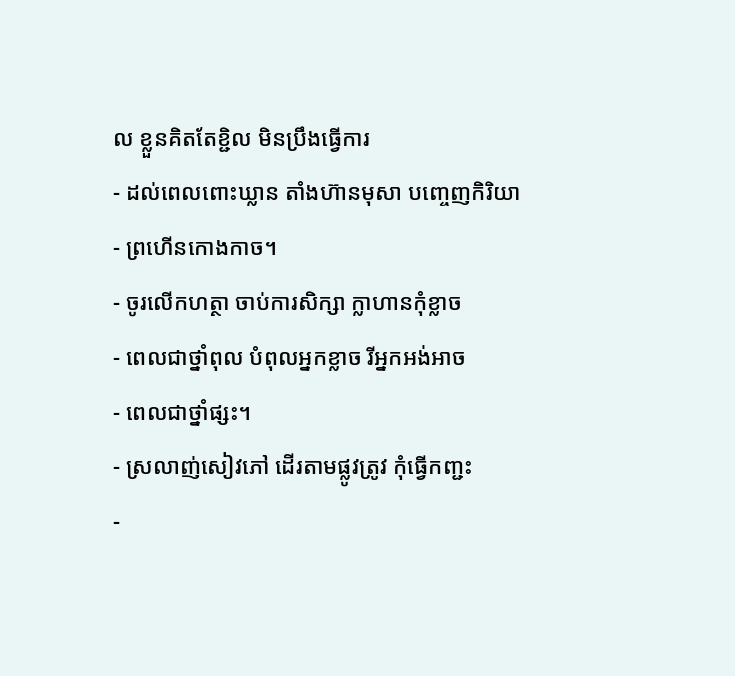ល ខ្លួនគិតតែខ្ជិល មិនប្រឹងធ្វើការ
- ដល់ពេលពោះឃ្លាន តាំងហ៊ានមុសា បញ្ចេញកិរិយា
- ព្រហើនកោងកាច។
- ចូរលើកហត្ថា ចាប់ការសិក្សា ក្លាហានកុំខ្លាច
- ពេលជាថ្នាំពុល បំពុលអ្នកខ្លាច រីអ្នកអង់អាច
- ពេលជាថ្នាំផ្សះ។
- ស្រលាញ់សៀវភៅ ដើរតាមផ្លូវត្រូវ កុំធ្វើកញ្ជះ
-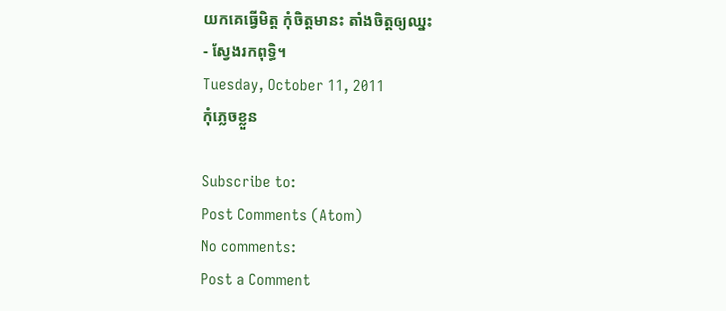យកគេធ្វើមិត្ត កុំចិត្តមានះ តាំងចិត្តឲ្យឈ្នះ
- ស្វែងរកពុទ្ធិ។
Tuesday, October 11, 2011
កុំភ្លេចខ្លួន

Subscribe to:
Post Comments (Atom)
No comments:
Post a Comment